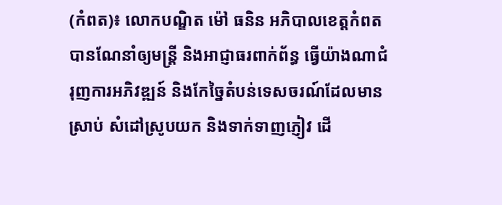(កំពត)៖ លោកបណ្ឌិត ម៉ៅ ធនិន អភិបាលខេត្តកំពត បានណែនាំឲ្យមន្ត្រី និងអាជ្ញាធរពាក់ព័ន្ធ ធ្វើយ៉ាងណាជំរុញការអភិវឌ្ឍន៍ និងកែច្នៃតំបន់ទេសចរណ៍ដែលមានស្រាប់ សំដៅស្រូបយក និងទាក់ទាញភ្ញៀវ ដើ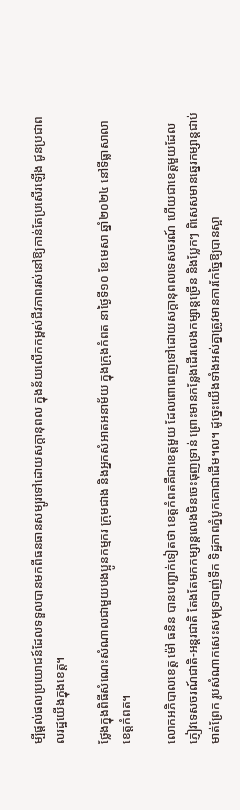ម្បីផ្ដល់ផលប្រយោជន៍ដែលទទួលបានមកពីធនធានសម្បូរទៅដោយសក្តានុពល ក្នុងន័យលើកកម្ពស់ជីវភាពរស់នៅឱ្យកាន់តែប្រសើរឡើង ជូនប្រជាពលរដ្ឋយើងក្នុងខេត្ត។

ថ្លែងក្នុងពិធីសំណេះសំណាលជាមួយបងប្អូនកម្មករ ក្រុមជាង និងអ្នកសំអាតអនាម័យ ក្នុងក្រុងកំពត នាថ្ងៃទី១០ ខែមេសា ឆ្នាំ២០២៤ នៅទីធ្លាសាលាខេត្តកំពត។

លោកអភិបាលខេត្ត ម៉ៅ ធនិន បានបញ្ជាក់ទៀតថា ខេត្តកំពតគឺជាខេត្តមួយ ដែលពោពេញទៅដោយសក្តានុពលទេសចរណ៍ ហើយជាខេត្តមួយដែលភ្ញៀវទេសចរណ៍ជាតិ-អន្តរជាតិ តែងតែមកកម្សាន្តលេងមិនចេះធុញទ្រាន់ ព្រោះមានកន្លែងដើរលេងកម្សាន្តច្រើន និងប្លែកៗ ពិសេសមានឆ្នេរកម្សាន្តជាប់មាត់ព្រែក រូបសំណាកសេះសមុទ្របាញ់ទឹក ទិដ្ឋភាពភ្នំបូកគោជាដើម។ល។ ដូច្នេះយើងទាំងអស់គ្នាត្រូវមានការកែច្នៃឱ្យបានស្អា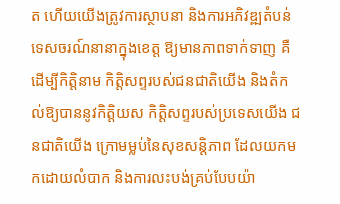ត ហើយយើងត្រូវការស្ថាបនា និងការអភិវឌ្ឍតំបន់ទេសចរណ៍នានាក្នុងខេត្ត ឱ្យមានភាពទាក់ទាញ គឺដើម្បីកិត្តិនាម កិត្តិសព្ទរបស់ជនជាតិយើង និងតំកល់ឱ្យបាននូវកិត្តិយស កិត្តិសព្ទរបស់ប្រទេសយើង ជនជាតិយើង ក្រោមម្លប់នៃសុខសន្តិភាព ដែលយកមកដោយលំបាក និងការលះបង់គ្រប់បែបយ៉ា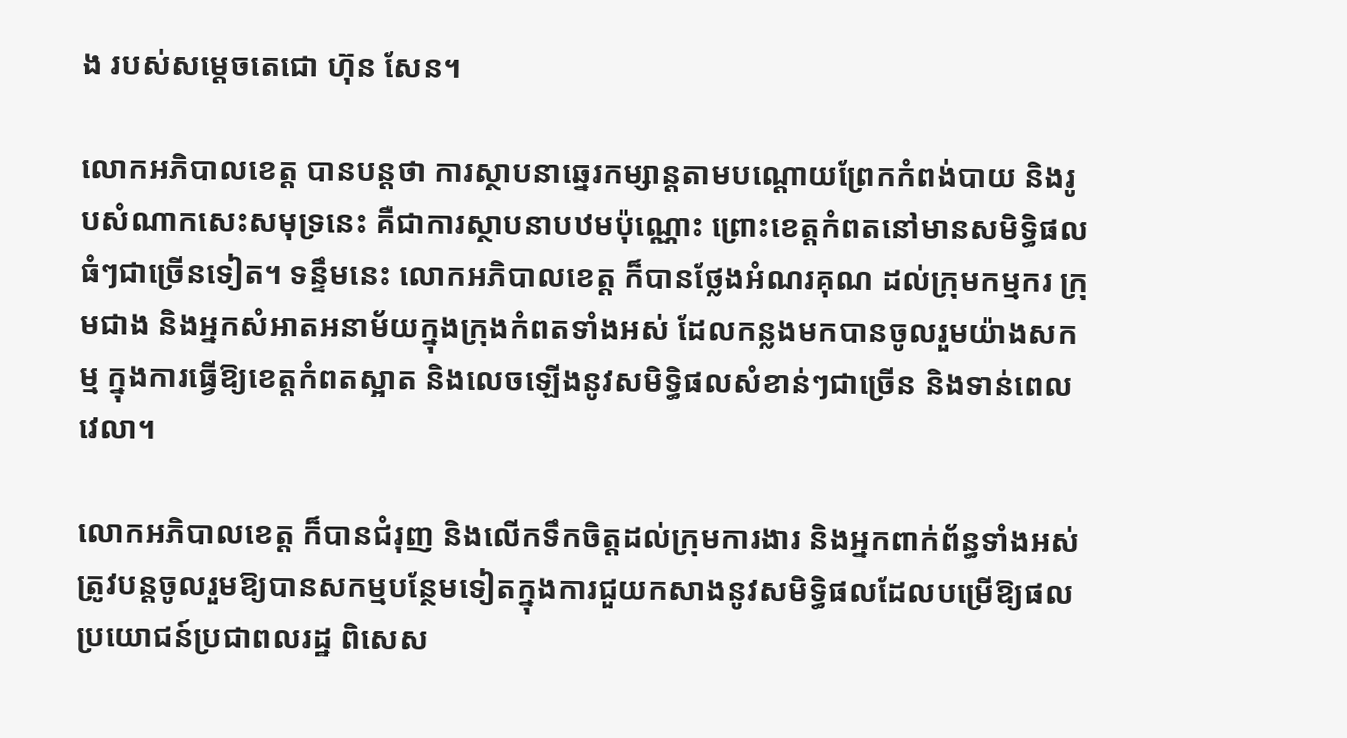ង របស់សម្តេចតេជោ ហ៊ុន សែន។

លោកអភិបាលខេត្ត បានបន្តថា ការស្ថាបនាឆ្នេរកម្សាន្តតាមបណ្តោយព្រែកកំពង់បាយ និងរូបសំណាកសេះសមុទ្រនេះ គឺជាការស្ថាបនាបឋមប៉ុណ្ណោះ ព្រោះខេត្តកំពតនៅមានសមិទ្ធិផលធំៗជាច្រើនទៀត។ ទន្ទឹមនេះ លោកអភិបាលខេត្ត ក៏បានថ្លែងអំណរគុណ ដល់ក្រុមកម្មករ ក្រុមជាង និងអ្នកសំអាតអនាម័យក្នុងក្រុងកំពតទាំងអស់ ដែលកន្លងមកបានចូលរួមយ៉ាងសកម្ម ក្នុងការធ្វើឱ្យខេត្តកំពតស្អាត និងលេចឡើងនូវសមិទ្ធិផលសំខាន់ៗជាច្រើន និងទាន់ពេលវេលា។

លោកអភិបាលខេត្ត ក៏បានជំរុញ និងលើកទឹកចិត្តដល់ក្រុមការងារ និងអ្នកពាក់ព័ន្ធទាំងអស់ ត្រូវបន្តចូលរួមឱ្យបានសកម្មបន្ថែមទៀតក្នុងការជួយកសាងនូវសមិទ្ធិផលដែលបម្រើឱ្យផលប្រយោជន៍ប្រជាពលរដ្ឋ ពិសេស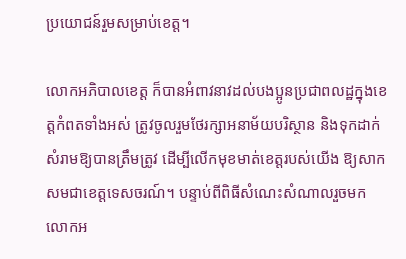ប្រយោជន៍រួមសម្រាប់ខេត្ត។

លោកអភិបាលខេត្ត ក៏បានអំពាវនាវដល់បងប្អូនប្រជាពលដ្ឋក្នុងខេត្តកំពតទាំងអស់ ត្រូវចូលរួមថែរក្សាអនាម័យបរិស្ថាន និងទុកដាក់សំរាមឱ្យបានត្រឹមត្រូវ ដើម្បីលើកមុខមាត់ខេត្តរបស់យើង ឱ្យសាកសមជាខេត្តទេសចរណ៍។ បន្ទាប់ពីពិធីសំណេះសំណាលរួចមក លោកអ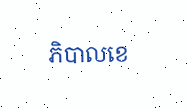ភិបាលខេ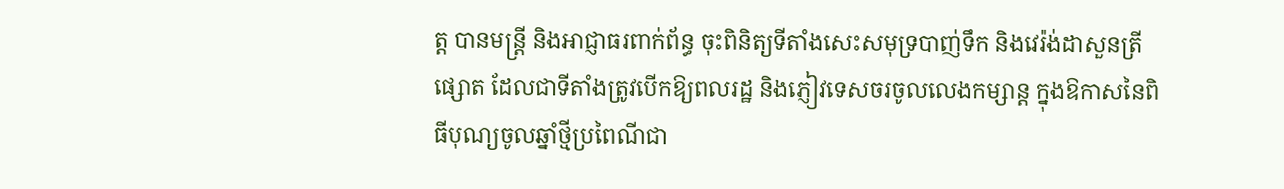ត្ត បានមន្ត្រី និងអាជ្ញាធរពាក់ព័ន្ធ ចុះពិនិត្យទីតាំងសេះសមុទ្របាញ់ទឹក និងវេរ៉ង់ដាសួនត្រីផ្សោត ដែលជាទីតាំងត្រូវបើកឱ្យពលរដ្ឋ និងភ្ញៀវទេសចរចូលលេងកម្សាន្ត ក្នុងឱកាសនៃពិធីបុណ្យចូលឆ្នាំថ្មីប្រពៃណីជា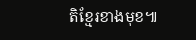តិខ្មែរខាងមុខ៕